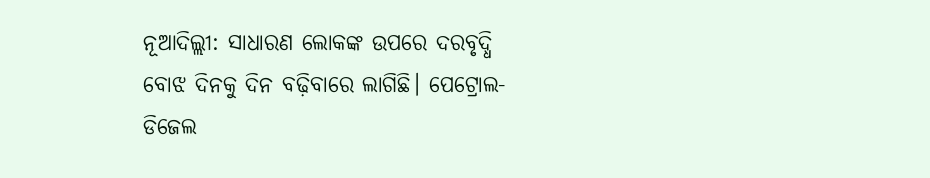ନୂଆଦିଲ୍ଲୀ: ସାଧାରଣ ଲୋକଙ୍କ ଉପରେ ଦରବୃଦ୍ଧି ବୋଝ ଦିନକୁ ଦିନ ବଢ଼ିବାରେ ଲାଗିଛି। ପେଟ୍ରୋଲ-ଡିଜେଲ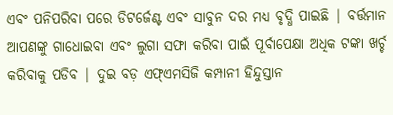ଏବଂ ପନିପରିବା ପରେ ଡିଟର୍ଜେଣ୍ଟ ଏବଂ ସାବୁନ ଦର ମଧ୍ୟ ବୃଦ୍ଧି ପାଇଛି | ବର୍ତ୍ତମାନ ଆପଣଙ୍କୁ ଗାଧୋଇବା ଏବଂ ଲୁଗା ସଫା କରିବା ପାଇଁ ପୂର୍ବାପେକ୍ଷା ଅଧିକ ଟଙ୍କା ଖର୍ଚ୍ଚ କରିବାକୁ ପଡିବ | ଦୁଇ ବଡ଼ ଏଫ୍ଏମସିଜି କମ୍ପାନୀ ହିନ୍ଦୁସ୍ତାନ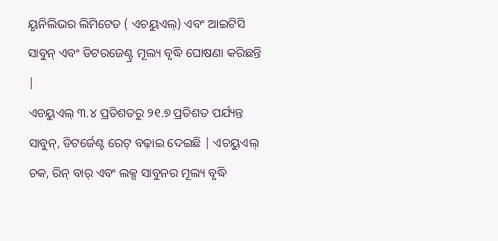ୟୃନିଲିଭର ଲିମିଟେଡ ( ଏଚୟୁଏଲ୍) ଏବଂ ଆଇଟିସି ସାବୁନ୍ ଏବଂ ଡିଟରଜେଣ୍ଟ୍ର ମୂଲ୍ୟ ବୃଦ୍ଧି ଘୋଷଣା କରିଛନ୍ତି |
ଏଚୟୁଏଲ୍ ୩.୪ ପ୍ରତିଶତରୁ ୨୧.୭ ପ୍ରତିଶତ ପର୍ଯ୍ୟନ୍ତ ସାବୁନ୍, ଡିଟର୍ଜେଣ୍ଟ ରେଟ୍ ବଢ଼ାଇ ଦେଇଛି | ଏଚୟୁଏଲ୍ ଚକ, ରିନ୍ ବାର୍ ଏବଂ ଲକ୍ସ ସାବୁନର ମୂଲ୍ୟ ବୃଦ୍ଧି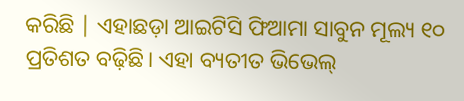କରିଛି | ଏହାଛଡ଼ା ଆଇଟିସି ଫିଆମା ସାବୁନ ମୂଲ୍ୟ ୧୦ ପ୍ରତିଶତ ବଢ଼ିଛି। ଏହା ବ୍ୟତୀତ ଭିଭେଲ୍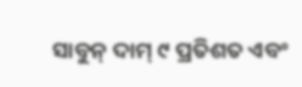ସାବୁନ୍ ଦାମ୍ ୯ ପ୍ରତିଶତ ଏବଂ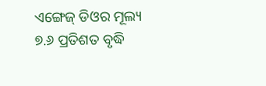ଏଙ୍ଗେଜ୍ ଡିଓର ମୂଲ୍ୟ ୭.୬ ପ୍ରତିଶତ ବୃଦ୍ଧି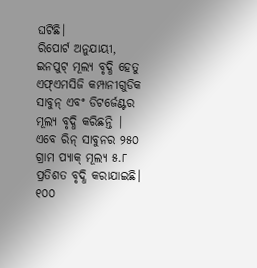ଘଟିଛି।
ରିପୋର୍ଟ ଅନୁଯାୟୀ, ଇନପୁଟ୍ ମୂଲ୍ୟ ବୃଦ୍ଧି ହେତୁ ଏଫ୍ଏମସିଜି କମ୍ପାନୀଗୁଡିକ ସାବୁନ୍ ଏବଂ ଡିଟର୍ଜେଣ୍ଟର ମୂଲ୍ୟ ବୃଦ୍ଧି କରିଛନ୍ତି | ଏବେ ରିନ୍ ସାବୁନର ୨୫୦ ଗ୍ରାମ ପ୍ୟାକ୍ ମୂଲ୍ୟ ୫.୮ ପ୍ରତିଶତ ବୃଦ୍ଧି କରାଯାଇଛି। ୧୦୦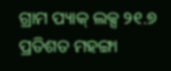ଗ୍ରାମ ପ୍ୟାକ୍ ଲକ୍ସ ୨୧.୭ ପ୍ରତିଶତ ମହଙ୍ଗା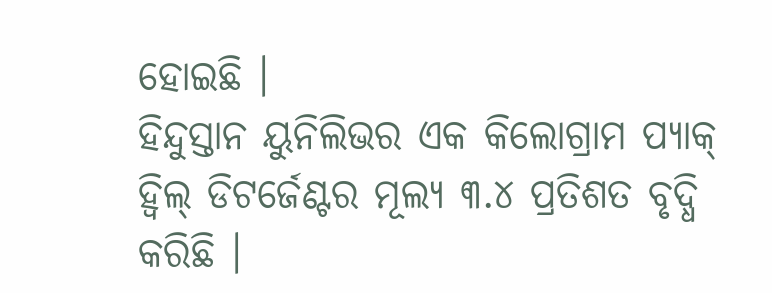ହୋଇଛି ।
ହିନ୍ଦୁସ୍ତାନ ୟୁନିଲିଭର ଏକ କିଲୋଗ୍ରାମ ପ୍ୟାକ୍ ହ୍ବିଲ୍ ଡିଟର୍ଜେଣ୍ଟର ମୂଲ୍ୟ ୩.୪ ପ୍ରତିଶତ ବୃଦ୍ଧି କରିଛି ।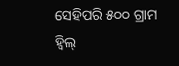ସେହିପରି ୫୦୦ ଗ୍ରାମ ହ୍ବିଲ୍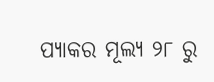ପ୍ୟାକର ମୂଲ୍ୟ ୨୮ ରୁ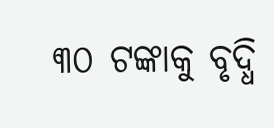୩୦ ଟଙ୍କାକୁ ବୃଦ୍ଧି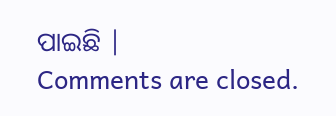ପାଇଛି |
Comments are closed.